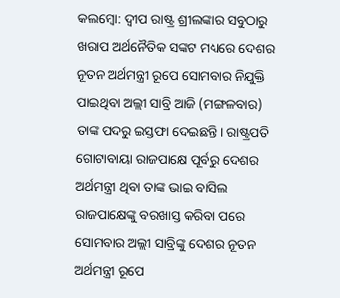କଲମ୍ବୋ: ଦ୍ୱୀପ ରାଷ୍ଟ୍ର ଶ୍ରୀଲଙ୍କାର ସବୁଠାରୁ ଖରାପ ଅର୍ଥନୈତିକ ସଙ୍କଟ ମଧ୍ୟରେ ଦେଶର ନୂତନ ଅର୍ଥମନ୍ତ୍ରୀ ରୂପେ ସୋମବାର ନିଯୁକ୍ତି ପାଇଥିବା ଅଲ୍ଲୀ ସାବ୍ରି ଆଜି (ମଙ୍ଗଳବାର) ତାଙ୍କ ପଦରୁ ଇସ୍ତଫା ଦେଇଛନ୍ତି। ରାଷ୍ଟ୍ରପତି ଗୋଟାବାୟା ରାଜପାକ୍ଷେ ପୂର୍ବରୁ ଦେଶର ଅର୍ଥମନ୍ତ୍ରୀ ଥିବା ତାଙ୍କ ଭାଇ ବାସିଲ ରାଜପାକ୍ଷେଙ୍କୁ ବରଖାସ୍ତ କରିବା ପରେ ସୋମବାର ଅଲ୍ଲୀ ସାବ୍ରିଙ୍କୁ ଦେଶର ନୂତନ ଅର୍ଥମନ୍ତ୍ରୀ ରୂପେ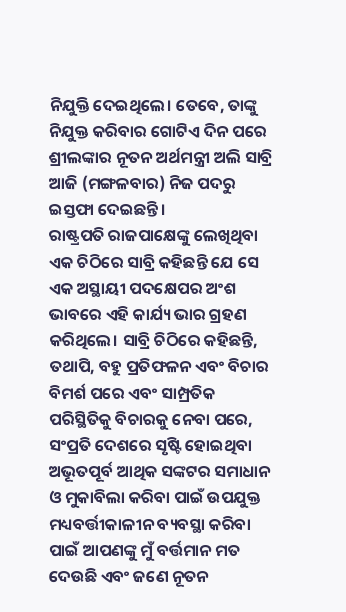ନିଯୁକ୍ତି ଦେଇଥିଲେ। ତେବେ, ତାଙ୍କୁ ନିଯୁକ୍ତ କରିବାର ଗୋଟିଏ ଦିନ ପରେ ଶ୍ରୀଲଙ୍କାର ନୂତନ ଅର୍ଥମନ୍ତ୍ରୀ ଅଲି ସାବ୍ରି ଆଜି (ମଙ୍ଗଳବାର) ନିଜ ପଦରୁ ଇସ୍ତଫା ଦେଇଛନ୍ତି।
ରାଷ୍ଟ୍ରପତି ରାଜପାକ୍ଷେଙ୍କୁ ଲେଖିଥିବା ଏକ ଚିଠିରେ ସାବ୍ରି କହିଛନ୍ତି ଯେ ସେ ଏକ ଅସ୍ଥାୟୀ ପଦକ୍ଷେପର ଅଂଶ ଭାବରେ ଏହି କାର୍ଯ୍ୟ ଭାର ଗ୍ରହଣ କରିଥିଲେ। ସାବ୍ରି ଚିଠିରେ କହିଛନ୍ତି, ତଥାପି, ବହୁ ପ୍ରତିଫଳନ ଏବଂ ବିଚାର ବିମର୍ଶ ପରେ ଏବଂ ସାମ୍ପ୍ରତିକ ପରିସ୍ଥିତିକୁ ବିଚାରକୁ ନେବା ପରେ, ସଂପ୍ରତି ଦେଶରେ ସୃଷ୍ଟି ହୋଇଥିବା ଅଭୂତପୂର୍ବ ଆଥିକ ସଙ୍କଟର ସମାଧାନ ଓ ମୁକାବିଲା କରିବା ପାଇଁ ଉପଯୁକ୍ତ ମଧ୍ୟବର୍ତ୍ତୀକାଳୀନ ବ୍ୟବସ୍ଥା କରିବା ପାଇଁ ଆପଣଙ୍କୁ ମୁଁ ବର୍ତ୍ତମାନ ମତ ଦେଉଛି ଏବଂ ଜଣେ ନୂତନ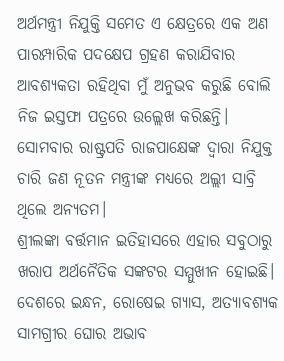ଅର୍ଥମନ୍ତ୍ରୀ ନିଯୁକ୍ତି ସମେତ ଏ କ୍ଷେତ୍ରରେ ଏକ ଅଣ ପାରମ୍ପାରିକ ପଦକ୍ଷେପ ଗ୍ରହଣ କରାଯିବାର ଆବଶ୍ୟକତା ରହିଥିବା ମୁଁ ଅନୁଭବ କରୁଛି ବୋଲି ନିଜ ଇସ୍ତଫା ପତ୍ରରେ ଉଲ୍ଲେଖ କରିଛନ୍ତି।
ସୋମବାର ରାଷ୍ଟ୍ରପତି ରାଜପାକ୍ଷେଙ୍କ ଦ୍ୱାରା ନିଯୁକ୍ତ ଚାରି ଜଣ ନୂତନ ମନ୍ତ୍ରୀଙ୍କ ମଧ୍ୟରେ ଅଲ୍ଲୀ ସାବ୍ରି ଥିଲେ ଅନ୍ୟତମ।
ଶ୍ରୀଲଙ୍କା ବର୍ତ୍ତମାନ ଇତିହାସରେ ଏହାର ସବୁଠାରୁ ଖରାପ ଅର୍ଥନୈତିକ ସଙ୍କଟର ସମ୍ମୁଖୀନ ହୋଇଛି। ଦେଶରେ ଇନ୍ଧନ, ରୋଷେଇ ଗ୍ୟାସ, ଅତ୍ୟାବଶ୍ୟକ ସାମଗ୍ରୀର ଘୋର ଅଭାବ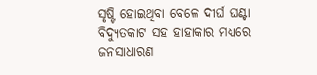ସୃଷ୍ଟି ହୋଇଥିବା ବେଳେ ଦୀର୍ଘ ଘଣ୍ଟା ବିଦ୍ୟୁତକାଟ ସହ ହାହାକାର ମଧ୍ୟରେ ଜନସାଧାରଣ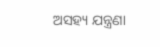ଅସହ୍ୟ ଯନ୍ତ୍ରଣା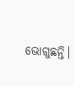ଭୋଗୁଛନ୍ତି।